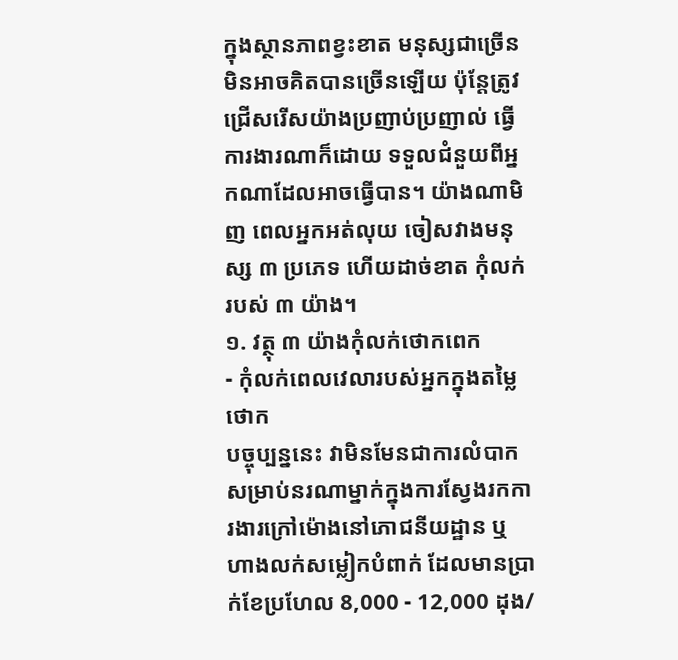ក្នុងស្ថានភាពខ្វះខាត មនុស្សជាច្រើនមិនអាចគិតបានច្រើនឡើយ ប៉ុន្តែត្រូវជ្រើសរើសយ៉ាងប្រញាប់ប្រញាល់ ធ្វើការងារណាក៏ដោយ ទទួលជំនួយពីអ្នកណាដែលអាចធ្វើបាន។ យ៉ាងណាមិញ ពេលអ្នកអត់លុយ ចៀសវាងមនុស្ស ៣ ប្រភេទ ហើយដាច់ខាត កុំលក់របស់ ៣ យ៉ាង។
១. វត្ថុ ៣ យ៉ាងកុំលក់ថោកពេក
- កុំលក់ពេលវេលារបស់អ្នកក្នុងតម្លៃថោក
បច្ចុប្បន្ននេះ វាមិនមែនជាការលំបាកសម្រាប់នរណាម្នាក់ក្នុងការស្វែងរកការងារក្រៅម៉ោងនៅភោជនីយដ្ឋាន ឬហាងលក់សម្លៀកបំពាក់ ដែលមានប្រាក់ខែប្រហែល 8,000 - 12,000 ដុង/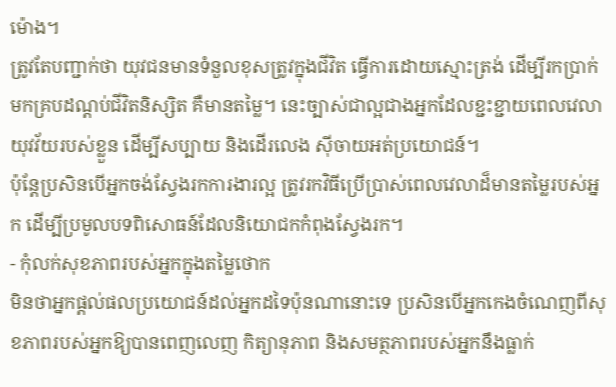ម៉ោង។
ត្រូវតែបញ្ជាក់ថា យុវជនមានទំនួលខុសត្រូវក្នុងជីវិត ធ្វើការដោយស្មោះត្រង់ ដើម្បីរកប្រាក់មកគ្របដណ្តប់ជីវិតនិស្សិត គឺមានតម្លៃ។ នេះច្បាស់ជាល្អជាងអ្នកដែលខ្ជះខ្ជាយពេលវេលាយុវវ័យរបស់ខ្លួន ដើម្បីសប្បាយ និងដើរលេង ស៊ីចាយអត់ប្រយោជន៍។
ប៉ុន្តែប្រសិនបើអ្នកចង់ស្វែងរកការងារល្អ ត្រូវរកវិធីប្រើប្រាស់ពេលវេលាដ៏មានតម្លៃរបស់អ្នក ដើម្បីប្រមូលបទពិសោធន៍ដែលនិយោជកកំពុងស្វែងរក។
- កុំលក់សុខភាពរបស់អ្នកក្នុងតម្លៃថោក
មិនថាអ្នកផ្តល់ផលប្រយោជន៍ដល់អ្នកដទៃប៉ុនណានោះទេ ប្រសិនបើអ្នកកេងចំណេញពីសុខភាពរបស់អ្នកឱ្យបានពេញលេញ កិត្យានុភាព និងសមត្ថភាពរបស់អ្នកនឹងធ្លាក់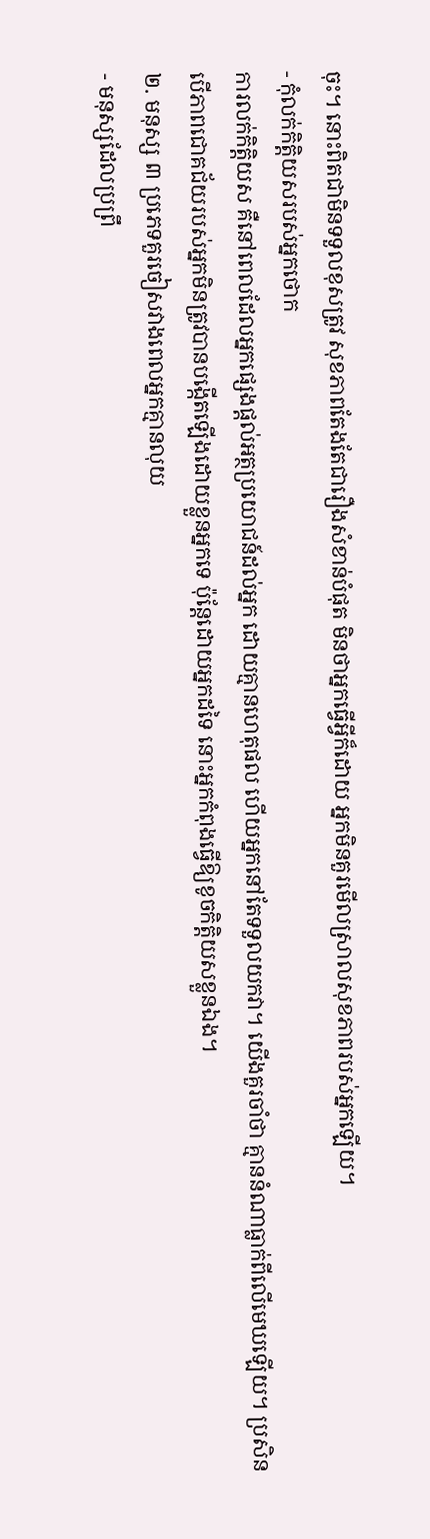ចុះ។ នោះពិតជាមិនទទួលខុសត្រូវ សុខភាពតែងតែជារឿងសំខាន់បំផុត មិនថាអ្នកធ្វើអ្វីក៏ដោយ អ្នកមិនគួរមើលស្រាលសុខភាពរបស់អ្នកឡើយ។
- កុំលក់កិត្តិយសរបស់អ្នកថោក
ការលក់កិត្តិយស គឺនៅពេលដែលអ្នកផ្សេងផ្តល់អត្ថប្រយោជន៍ដល់អ្នក ដោយគ្មានហេតុផល ហើយអ្នកនៅតែទទួលយកវា។ យើងគួរចាំថា គ្មាននំណាធ្លាក់ពីលើមេឃឡើយ។ ប្រសិនបើភាពជោគជ័យរបស់អ្នកមិនត្រូវបានបង្កើតឡើងដោយខ្លួនអ្នកទេ ប៉ុន្តែដោយអ្នកដទៃ នោះអ្នកកំពុងធ្វើឱ្យខូចកិត្តិយសខ្លួនឯង។
២. មនុស្ស ៣ ប្រភេទគួរចៀសវាងពេលអ្នកគ្មានលុយ
- មនុស្សដែលប្រព្រឹ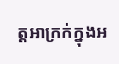ត្តអាក្រក់ក្នុងអ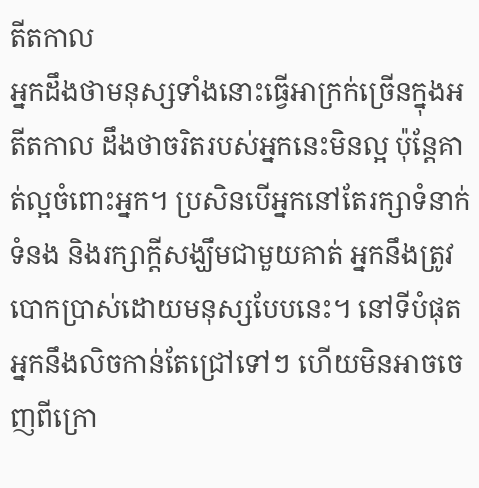តីតកាល
អ្នកដឹងថាមនុស្សទាំងនោះធ្វើអាក្រក់ច្រើនក្នុងអតីតកាល ដឹងថាចរិតរបស់អ្នកនេះមិនល្អ ប៉ុន្តែគាត់ល្អចំពោះអ្នក។ ប្រសិនបើអ្នកនៅតែរក្សាទំនាក់ទំនង និងរក្សាក្តីសង្ឃឹមជាមួយគាត់ អ្នកនឹងត្រូវបោកប្រាស់ដោយមនុស្សបែបនេះ។ នៅទីបំផុត អ្នកនឹងលិចកាន់តែជ្រៅទៅៗ ហើយមិនអាចចេញពីក្រោ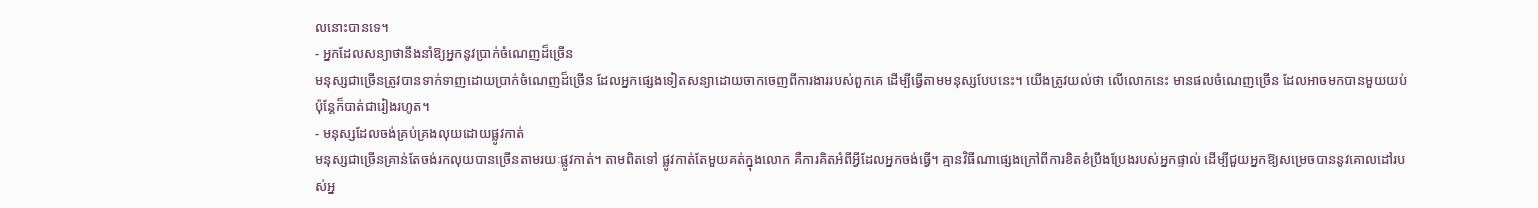លនោះបានទេ។
- អ្នកដែលសន្យាថានឹងនាំឱ្យអ្នកនូវប្រាក់ចំណេញដ៏ច្រើន
មនុស្សជាច្រើនត្រូវបានទាក់ទាញដោយប្រាក់ចំណេញដ៏ច្រើន ដែលអ្នកផ្សេងទៀតសន្យាដោយចាកចេញពីការងាររបស់ពួកគេ ដើម្បីធ្វើតាមមនុស្សបែបនេះ។ យើងត្រូវយល់ថា លើលោកនេះ មានផលចំណេញច្រើន ដែលអាចមកបានមួយយប់ ប៉ុន្តែក៏បាត់ជារៀងរហូត។
- មនុស្សដែលចង់គ្រប់គ្រងលុយដោយផ្លូវកាត់
មនុស្សជាច្រើនគ្រាន់តែចង់រកលុយបានច្រើនតាមរយៈផ្លូវកាត់។ តាមពិតទៅ ផ្លូវកាត់តែមួយគត់ក្នុងលោក គឺការគិតអំពីអ្វីដែលអ្នកចង់ធ្វើ។ គ្មានវិធីណាផ្សេងក្រៅពីការខិតខំប្រឹងប្រែងរបស់អ្នកផ្ទាល់ ដើម្បីជួយអ្នកឱ្យសម្រេចបាននូវគោលដៅរបស់អ្ន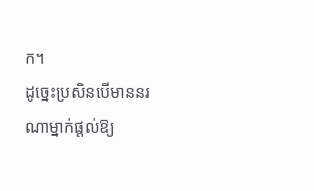ក។
ដូច្នេះប្រសិនបើមាននរណាម្នាក់ផ្តល់ឱ្យ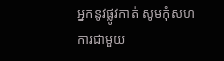អ្នកនូវផ្លូវកាត់ សូមកុំសហការជាមួយ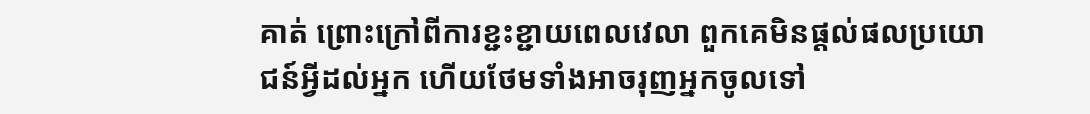គាត់ ព្រោះក្រៅពីការខ្ជះខ្ជាយពេលវេលា ពួកគេមិនផ្តល់ផលប្រយោជន៍អ្វីដល់អ្នក ហើយថែមទាំងអាចរុញអ្នកចូលទៅ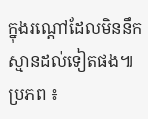ក្នុងរណ្តៅដែលមិននឹកស្មានដល់ទៀតផង៕
ប្រភព ៖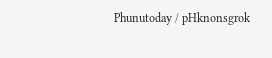Phunutoday / pHknonsgrok